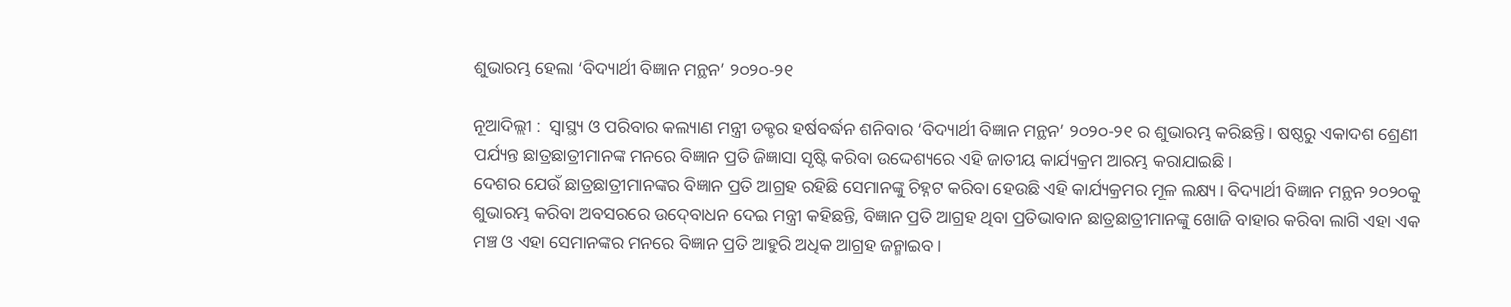ଶୁଭାରମ୍ଭ ହେଲା ‘ବିଦ୍ୟାର୍ଥୀ ବିଜ୍ଞାନ ମନ୍ଥନ’ ୨୦୨୦-୨୧

ନୂଆଦିଲ୍ଲୀ :  ସ୍ୱାସ୍ଥ୍ୟ ଓ ପରିବାର କଲ୍ୟାଣ ମନ୍ତ୍ରୀ ଡକ୍ଟର ହର୍ଷବର୍ଦ୍ଧନ ଶନିବାର ‘ବିଦ୍ୟାର୍ଥୀ ବିଜ୍ଞାନ ମନ୍ଥନ’ ୨୦୨୦-୨୧ ର ଶୁଭାରମ୍ଭ କରିଛନ୍ତି। ଷଷ୍ଠରୁ ଏକାଦଶ ଶ୍ରେଣୀ ପର୍ଯ୍ୟନ୍ତ ଛାତ୍ରଛାତ୍ରୀମାନଙ୍କ ମନରେ ବିଜ୍ଞାନ ପ୍ରତି ଜିଜ୍ଞାସା ସୃଷ୍ଟି କରିବା ଉଦ୍ଦେଶ୍ୟରେ ଏହି ଜାତୀୟ କାର୍ଯ୍ୟକ୍ରମ ଆରମ୍ଭ କରାଯାଇଛି।
ଦେଶର ଯେଉଁ ଛାତ୍ରଛାତ୍ରୀମାନଙ୍କର ବିଜ୍ଞାନ ପ୍ରତି ଆଗ୍ରହ ରହିଛି ସେମାନଙ୍କୁ ଚିହ୍ନଟ କରିବା ହେଉଛି ଏହି କାର୍ଯ୍ୟକ୍ରମର ମୂଳ ଲକ୍ଷ୍ୟ। ବିଦ୍ୟାର୍ଥୀ ବିଜ୍ଞାନ ମନ୍ଥନ ୨୦୨୦କୁ ଶୁଭାରମ୍ଭ କରିବା ଅବସରରେ ଉଦ୍‍ବୋଧନ ଦେଇ ମନ୍ତ୍ରୀ କହିଛନ୍ତି, ବିଜ୍ଞାନ ପ୍ରତି ଆଗ୍ରହ ଥିବା ପ୍ରତିଭାବାନ ଛାତ୍ରଛାତ୍ରୀମାନଙ୍କୁ ଖୋଜି ବାହାର କରିବା ଲାଗି ଏହା ଏକ
ମଞ୍ଚ ଓ ଏହା ସେମାନଙ୍କର ମନରେ ବିଜ୍ଞାନ ପ୍ରତି ଆହୁରି ଅଧିକ ଆଗ୍ରହ ଜନ୍ମାଇବ।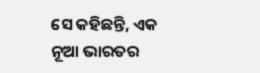ସେ କହିଛନ୍ତି, ଏକ ନୂଆ ଭାରତର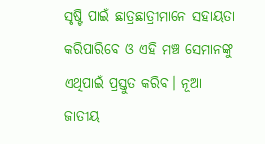ସୃଷ୍ଟି ପାଇଁ ଛାତ୍ରଛାତ୍ରୀମାନେ ସହାୟତା କରିପାରିବେ ଓ ଏହି ମଞ୍ଚ ସେମାନଙ୍କୁ ଏଥିପାଇଁ ପ୍ରସ୍ତୁତ କରିବ। ନୂଆ ଜାତୀୟ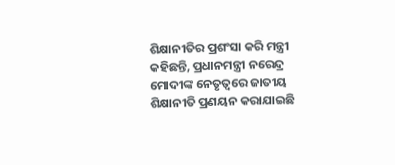ଶିକ୍ଷାନୀତିର ପ୍ରଶଂସା କରି ମନ୍ତ୍ରୀ କହିଛନ୍ତି, ପ୍ରଧାନମନ୍ତ୍ରୀ ନରେନ୍ଦ୍ର ମୋଦୀଙ୍କ ନେତୃତ୍ୱରେ ଜାତୀୟ ଶିକ୍ଷାନୀତି ପ୍ରଣୟନ କରାଯାଇଛି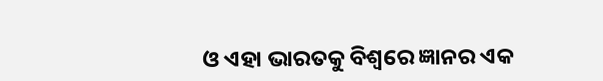ଓ ଏହା ଭାରତକୁ ବିଶ୍ୱରେ ଜ୍ଞାନର ଏକ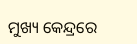ମୁଖ୍ୟ କେନ୍ଦ୍ରରେ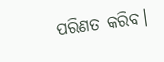ପରିଣତ କରିବ।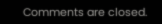Comments are closed.